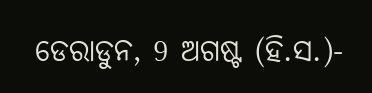ଡେରାଡୁନ, 9 ଅଗଷ୍ଟ (ହି.ସ.)-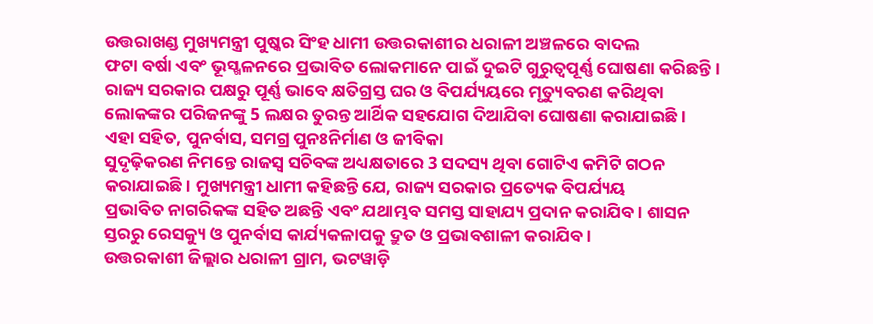ଉତ୍ତରାଖଣ୍ଡ ମୁଖ୍ୟମନ୍ତ୍ରୀ ପୁଷ୍କର ସିଂହ ଧାମୀ ଉତ୍ତରକାଶୀର ଧରାଳୀ ଅଞ୍ଚଳରେ ବାଦଲ
ଫଟା ବର୍ଷା ଏବଂ ଭୂସ୍ଖଳନରେ ପ୍ରଭାବିତ ଲୋକମାନେ ପାଇଁ ଦୁଇଟି ଗୁରୁତ୍ୱପୂର୍ଣ୍ଣ ଘୋଷଣା କରିଛନ୍ତି।
ରାଜ୍ୟ ସରକାର ପକ୍ଷରୁ ପୂର୍ଣ୍ଣ ଭାବେ କ୍ଷତିଗ୍ରସ୍ତ ଘର ଓ ବିପର୍ଯ୍ୟୟରେ ମୃତ୍ୟୁବରଣ କରିଥିବା
ଲୋକଙ୍କର ପରିଜନଙ୍କୁ 5 ଲକ୍ଷର ତୁରନ୍ତ ଆର୍ଥିକ ସହଯୋଗ ଦିଆଯିବା ଘୋଷଣା କରାଯାଇଛି।
ଏହା ସହିତ, ପୁନର୍ବାସ, ସମଗ୍ର ପୁନଃନିର୍ମାଣ ଓ ଜୀବିକା
ସୁଦୃଢ଼ିକରଣ ନିମନ୍ତେ ରାଜସ୍ୱ ସଚିବଙ୍କ ଅଧ୍ୟକ୍ଷତାରେ 3 ସଦସ୍ୟ ଥିବା ଗୋଟିଏ କମିଟି ଗଠନ
କରାଯାଇଛି। ମୁଖ୍ୟମନ୍ତ୍ରୀ ଧାମୀ କହିଛନ୍ତି ଯେ, ରାଜ୍ୟ ସରକାର ପ୍ରତ୍ୟେକ ବିପର୍ଯ୍ୟୟ
ପ୍ରଭାବିତ ନାଗରିକଙ୍କ ସହିତ ଅଛନ୍ତି ଏବଂ ଯଥାମ୍ଭବ ସମସ୍ତ ସାହାଯ୍ୟ ପ୍ରଦାନ କରାଯିବ। ଶାସନ
ସ୍ତରରୁ ରେସକ୍ୟୁ ଓ ପୁନର୍ବାସ କାର୍ଯ୍ୟକଳାପକୁ ଦ୍ରୁତ ଓ ପ୍ରଭାବଶାଳୀ କରାଯିବ।
ଉତ୍ତରକାଶୀ ଜିଲ୍ଲାର ଧରାଳୀ ଗ୍ରାମ, ଭଟୱାଡ଼ି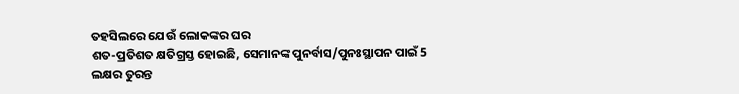ତହସିଲରେ ଯେଉଁ ଲୋକଙ୍କର ଘର
ଶତ-ପ୍ରତିଶତ କ୍ଷତିଗ୍ରସ୍ତ ହୋଇଛି, ସେମାନଙ୍କ ପୁନର୍ବାସ/ପୁନଃସ୍ଥାପନ ପାଇଁ 5
ଲକ୍ଷର ତୁରନ୍ତ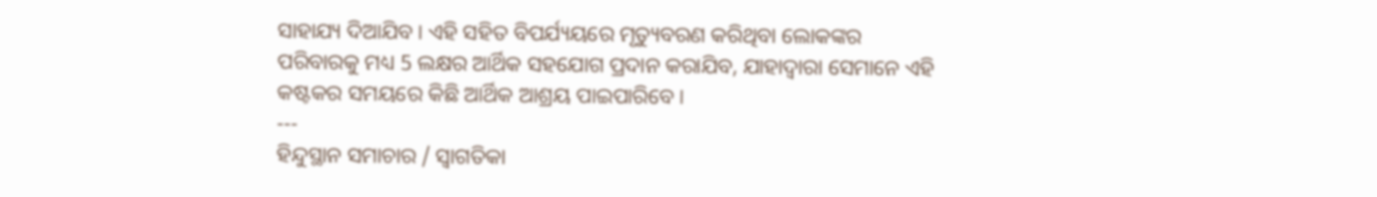ସାହାଯ୍ୟ ଦିଆଯିବ। ଏହି ସହିତ ବିପର୍ଯ୍ୟୟରେ ମୃତ୍ୟୁବରଣ କରିଥିବା ଲୋକଙ୍କର
ପରିବାରକୁ ମଧ୍ୟ 5 ଲକ୍ଷର ଆର୍ଥିକ ସହଯୋଗ ପ୍ରଦାନ କରାଯିବ, ଯାହାଦ୍ୱାରା ସେମାନେ ଏହି
କଷ୍ଟକର ସମୟରେ କିଛି ଆର୍ଥିକ ଆଶ୍ରୟ ପାଇପାରିବେ।
---
ହିନ୍ଦୁସ୍ଥାନ ସମାଚାର / ସ୍ୱାଗତିକା